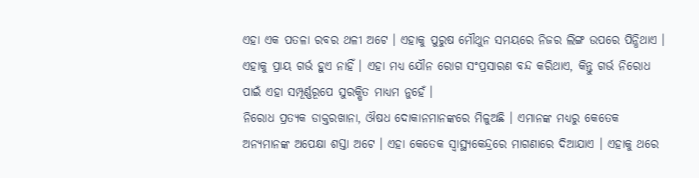ଏହା ଏକ ପତଳା ରବର ଥଳୀ ଅଟେ । ଏହାକୁ ପୁରୁଷ ମୌଥୁନ ସମୟରେ ନିଜର ଲିଙ୍ଗ ଉପରେ ପିନ୍ଧିଥାଏ । ଏହାକୁ ପ୍ରାୟ ଗର୍ଭ ହୁଏ ନାହିଁ । ଏହା ମଧ୍ୟ ଯୌନ ରୋଗ ସଂପ୍ରସାରଣ ବନ୍ଦ କରିଥାଏ, କିନ୍ତୁ ଗର୍ଭ ନିରୋଧ ପାଇଁ ଏହା ସମ୍ପୂର୍ଣ୍ଣରୂପେ ସୁରକ୍ଷିତ ମାଧ୍ୟମ ନୁହେଁ ।
ନିରୋଧ ପ୍ରତ୍ୟକ ଡାକ୍ତରଖାନା, ଔଷଧ ଦୋକାନମାନଙ୍କରେ ମିଳୁଅଛି । ଏମାନଙ୍କ ମଧ୍ୟରୁ କେତେକ ଅନ୍ୟମାନଙ୍କ ଅପେକ୍ଷା ଶସ୍ତା ଅଟେ । ଏହା କେତେକ ସ୍ୱାସ୍ଥ୍ୟକେନ୍ଦ୍ରରେ ମାଗଣାରେ ଦିଆଯାଏ । ଏହାକୁ ଥରେ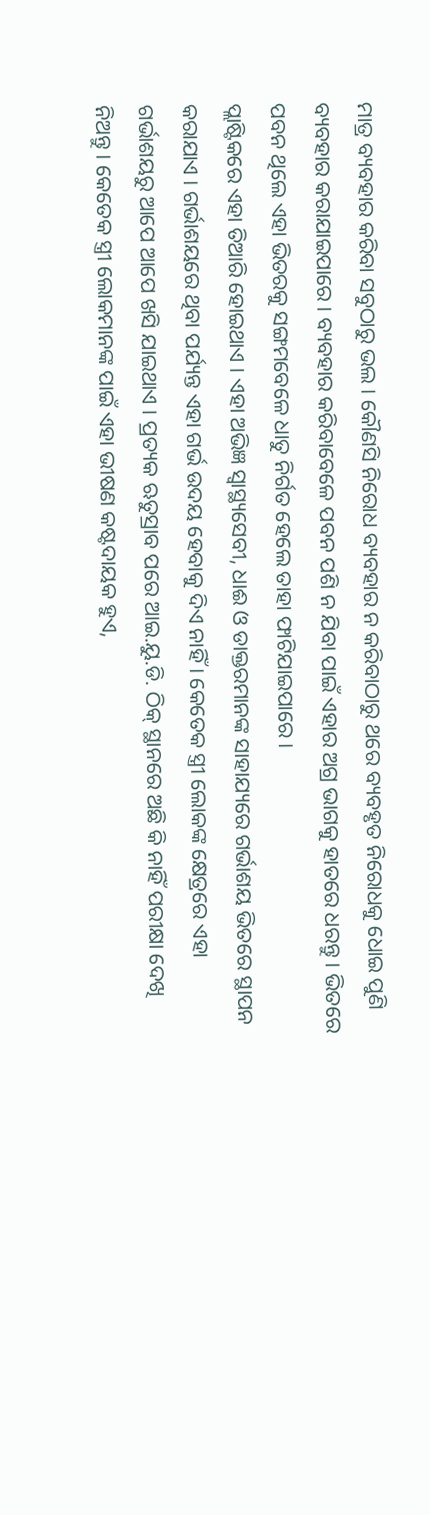ମାତ୍ର ବ୍ୟବହାର କରିବା ସବୁଠାରୁ ଭଲ । କୌଣସି ନିରୋଧ ବ୍ୟବହାର ନ କରିବାଠାରୁ ଥରେ ବ୍ୟବହୃତ ନିରୋଧକୁ ଧୋଇ ପୁଣି ବ୍ୟବହାର କରାଯାଇପାରେ । ବ୍ୟବହାର କରିବାବେଳେ ପବନ ପଶି ନ ଯିବା ପାଇଁ ଏହାର ଅଗ୍ର ଭାଗକୁ ହାତରେ ଧରନ୍ତୁ । ଭିତରେ ପବନ ଥିଲେ ଏହା ଭିତରକୁ ସଙ୍ଗମବେଳେ ଧାତୁ ନିର୍ଗତ ହେଲେ ତାହା ଫାଟିଯାଇପାରେ ।
ପ୍ଲାଷ୍ଟିକରେ ଏହା ତିଆରି ହୋଇଥାଏ । ଏହା ଅଭିଜ୍ଞ ସ୍ୱାସ୍ଥ୍ୟସେବୀ, ଧାଈ ଓ ଡାକ୍ତରମାନଙ୍କ ସାହାଯ୍ୟରେ ଗର୍ଭାଶୟ ଭିତରେ ସ୍ଥାପନ କରାଯାଏ । ଗର୍ଭାଶୟରେ ଥିବା ପର୍ଯ୍ୟନ୍ତ ଏହା ଗର୍ଭ ଉଦୟ ହେବାକୁ ଦିଏ ନାହିଁ । କେତେକ ସ୍ତ୍ରୀ ଲୋକଙ୍କ କ୍ଷେତ୍ରରେ ଏହା ଗର୍ଭାଶୟରୁ ଆପେ ଆପେ ଖସି ଯାଇଥାଏ । ପ୍ରତ୍ୟକ ଋତୁସ୍ରାବ ପରେ ଆଇ.ୟୁ.ଡି. ଠିକ୍ ସ୍ଥାନରେ ଅଛି କି ନାହିଁ ପରୀକ୍ଷା ଦେଖି ନିଅନ୍ତୁ । କେତେକ ସ୍ତ୍ରୀ ଲୋକମାନଙ୍କ ପାଇଁ ଏହା ଭୀଷଣ କଷ୍ଟଦାୟକ ହୁଏ,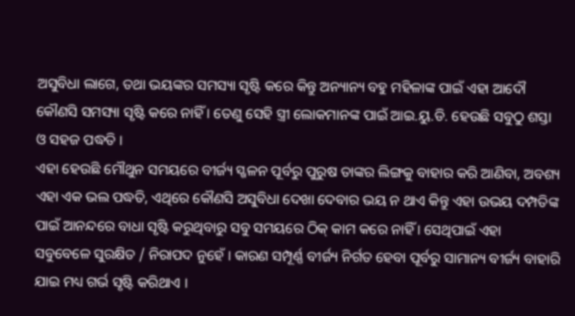ଅସୁବିଧା ଲାଗେ, ତଥା ଭୟଙ୍କର ସମସ୍ୟା ସୃଷ୍ଟି କରେ କିନ୍ତୁ ଅନ୍ୟାନ୍ୟ ବହୁ ମହିଳାଙ୍କ ପାଇଁ ଏହା ଆଦୌ କୌଣସି ସମସ୍ୟା ସୃଷ୍ଟି କରେ ନାହିଁ । ତେଣୁ ସେହି ସ୍ତ୍ରୀ ଲୋକମାନଙ୍କ ପାଇଁ ଆଇ.ୟୁ.ଡି. ହେଉଛି ସବୁଠୁ ଶସ୍ତା ଓ ସହଜ ପଦ୍ଧତି ।
ଏହା ହେଉଛି ମୌଥୁନ ସମୟରେ ବୀର୍ଜ୍ୟ ସ୍ଖଳନ ପୂର୍ବରୁ ପୁରୁଷ ତାଙ୍କର ଲିଙ୍ଗକୁ ବାହାର କରି ଆଣିବା, ଅବଶ୍ୟ ଏହା ଏକ ଭଲ ପଦ୍ଧତି, ଏଥିରେ କୌଣସି ଅସୁବିଧା ଦେଖା ଦେବାର ଭୟ ନ ଥାଏ କିନ୍ତୁ ଏହା ଉଭୟ ଦମ୍ପତିଙ୍କ ପାଇଁ ଆନନ୍ଦରେ ବାଧା ସୃଷ୍ଟି କରୁଥିବାରୁ ସବୁ ସମୟରେ ଠିକ୍ କାମ କରେ ନାହିଁ । ସେଥିପାଇଁ ଏହା ସବୁବେଳେ ସୁରକ୍ଷିତ / ନିରାପଦ ନୁହେଁ । କାରଣ ସମ୍ପୂର୍ଣ୍ଣ ବୀର୍ଜ୍ୟ ନିର୍ଗତ ହେବା ପୂର୍ବରୁ ସାମାନ୍ୟ ବୀର୍ଜ୍ୟ ବାହାରି ଯାଇ ମଧ୍ୟ ଗର୍ଭ ସୃଷ୍ଟି କରିଥାଏ ।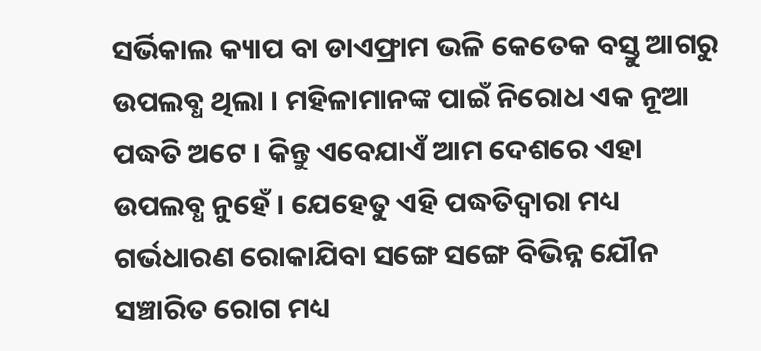ସର୍ଭିକାଲ କ୍ୟାପ ବା ଡାଏଫ୍ରାମ ଭଳି କେତେକ ବସ୍ତୁ ଆଗରୁ ଉପଲବ୍ଧ ଥିଲା । ମହିଳାମାନଙ୍କ ପାଇଁ ନିରୋଧ ଏକ ନୂଆ ପଦ୍ଧତି ଅଟେ । କିନ୍ତୁ ଏବେଯାଏଁ ଆମ ଦେଶରେ ଏହା ଉପଲବ୍ଧ ନୁହେଁ । ଯେହେତୁ ଏହି ପଦ୍ଧତିଦ୍ଵାରା ମଧ୍ୟ ଗର୍ଭଧାରଣ ରୋକାଯିବା ସଙ୍ଗେ ସଙ୍ଗେ ବିଭିନ୍ନ ଯୌନ ସଞ୍ଚାରିତ ରୋଗ ମଧ୍ୟ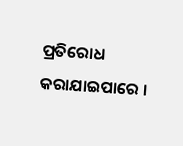ପ୍ରତିରୋଧ କରାଯାଇପାରେ ।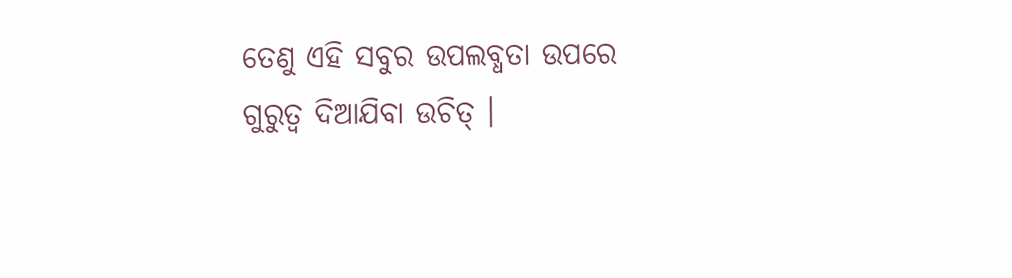ତେଣୁ ଏହି ସବୁର ଉପଲବ୍ଧତା ଉପରେ ଗୁରୁତ୍ଵ ଦିଆଯିବା ଉଚିତ୍ ।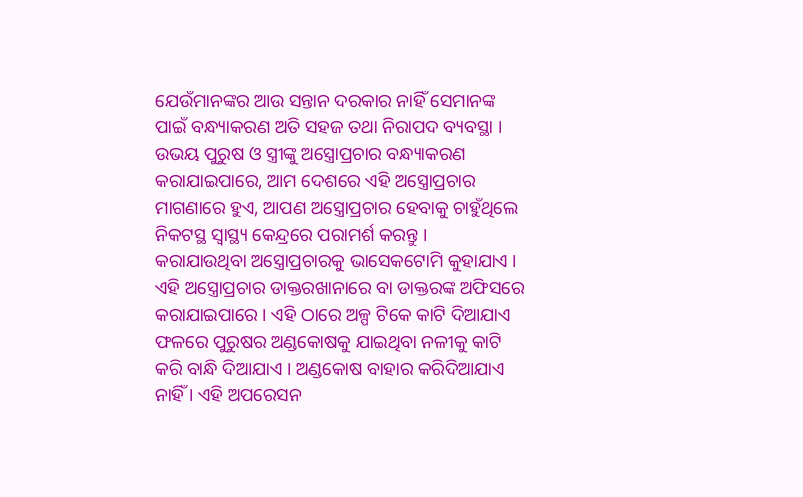ଯେଉଁମାନଙ୍କର ଆଉ ସନ୍ତାନ ଦରକାର ନାହିଁ ସେମାନଙ୍କ ପାଇଁ ବନ୍ଧ୍ୟାକରଣ ଅତି ସହଜ ତଥା ନିରାପଦ ବ୍ୟବସ୍ଥା । ଉଭୟ ପୁରୁଷ ଓ ସ୍ତ୍ରୀଙ୍କୁ ଅସ୍ତ୍ରୋପ୍ରଚାର ବନ୍ଧ୍ୟାକରଣ କରାଯାଇପାରେ, ଆମ ଦେଶରେ ଏହି ଅସ୍ତ୍ରୋପ୍ରଚାର ମାଗଣାରେ ହୁଏ, ଆପଣ ଅସ୍ତ୍ରୋପ୍ରଚାର ହେବାକୁ ଚାହୁଁଥିଲେ ନିକଟସ୍ଥ ସ୍ୱାସ୍ଥ୍ୟ କେନ୍ଦ୍ରରେ ପରାମର୍ଶ କରନ୍ତୁ ।
କରାଯାଉଥିବା ଅସ୍ତ୍ରୋପ୍ରଚାରକୁ ଭାସେକଟୋମି କୁହାଯାଏ । ଏହି ଅସ୍ତ୍ରୋପ୍ରଚାର ଡାକ୍ତରଖାନାରେ ବା ଡାକ୍ତରଙ୍କ ଅଫିସରେ କରାଯାଇପାରେ । ଏହି ଠାରେ ଅଳ୍ପ ଟିକେ କାଟି ଦିଆଯାଏ ଫଳରେ ପୁରୁଷର ଅଣ୍ଡକୋଷକୁ ଯାଇଥିବା ନଳୀକୁ କାଟି କରି ବାନ୍ଧି ଦିଆଯାଏ । ଅଣ୍ଡକୋଷ ବାହାର କରିଦିଆଯାଏ ନାହିଁ । ଏହି ଅପରେସନ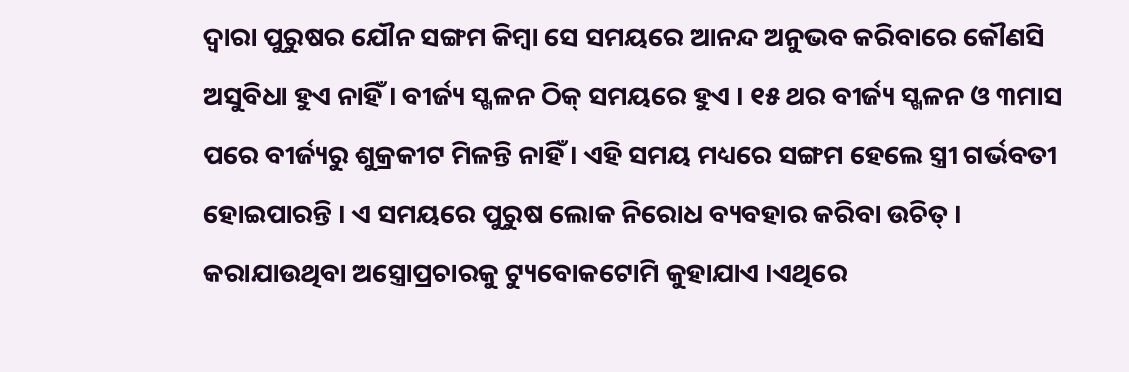ଦ୍ଵାରା ପୁରୁଷର ଯୌନ ସଙ୍ଗମ କିମ୍ବା ସେ ସମୟରେ ଆନନ୍ଦ ଅନୁଭବ କରିବାରେ କୌଣସି ଅସୁବିଧା ହୁଏ ନାହିଁ । ବୀର୍ଜ୍ୟ ସ୍ଖଳନ ଠିକ୍ ସମୟରେ ହୁଏ । ୧୫ ଥର ବୀର୍ଜ୍ୟ ସ୍ଖଳନ ଓ ୩ମାସ ପରେ ବୀର୍ଜ୍ୟରୁ ଶୁକ୍ରକୀଟ ମିଳନ୍ତି ନାହିଁ । ଏହି ସମୟ ମଧ୍ୟରେ ସଙ୍ଗମ ହେଲେ ସ୍ତ୍ରୀ ଗର୍ଭବତୀ ହୋଇପାରନ୍ତି । ଏ ସମୟରେ ପୁରୁଷ ଲୋକ ନିରୋଧ ବ୍ୟବହାର କରିବା ଉଚିତ୍ ।
କରାଯାଉଥିବା ଅସ୍ତ୍ରୋପ୍ରଚାରକୁ ଟ୍ୟୁବୋକଟୋମି କୁହାଯାଏ ।ଏଥିରେ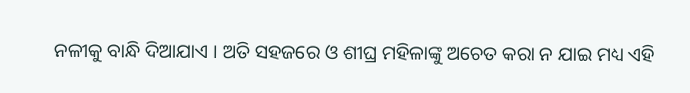ନଳୀକୁ ବାନ୍ଧି ଦିଆଯାଏ । ଅତି ସହଜରେ ଓ ଶୀଘ୍ର ମହିଳାଙ୍କୁ ଅଚେତ କରା ନ ଯାଇ ମଧ୍ୟ ଏହି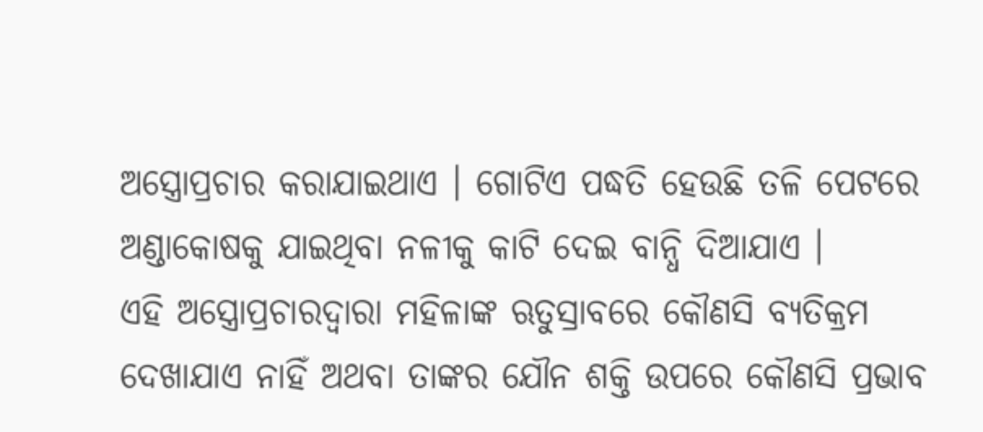ଅସ୍ତ୍ରୋପ୍ରଚାର କରାଯାଇଥାଏ । ଗୋଟିଏ ପଦ୍ଧତି ହେଉଛି ତଳି ପେଟରେ ଅଣ୍ଡାକୋଷକୁ ଯାଇଥିବା ନଳୀକୁ କାଟି ଦେଇ ବାନ୍ଧି ଦିଆଯାଏ ।
ଏହି ଅସ୍ତ୍ରୋପ୍ରଚାରଦ୍ଵାରା ମହିଳାଙ୍କ ଋତୁସ୍ରାବରେ କୌଣସି ବ୍ୟତିକ୍ରମ ଦେଖାଯାଏ ନାହିଁ ଅଥବା ତାଙ୍କର ଯୌନ ଶକ୍ତି ଉପରେ କୌଣସି ପ୍ରଭାବ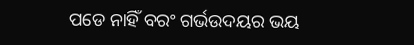ପଡେ ନାହିଁ ବରଂ ଗର୍ଭଉଦୟର ଭୟ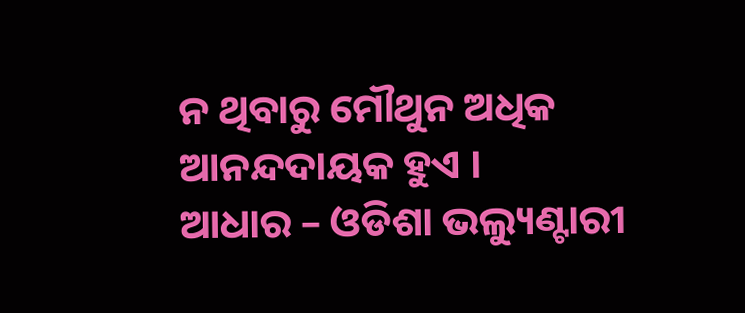ନ ଥିବାରୁ ମୌଥୁନ ଅଧିକ ଆନନ୍ଦଦାୟକ ହୁଏ ।
ଆଧାର – ଓଡିଶା ଭଲ୍ୟୁଣ୍ଟାରୀ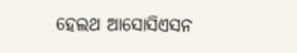ହେଲଥ ଆସୋସିଏସନ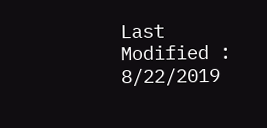Last Modified : 8/22/2019